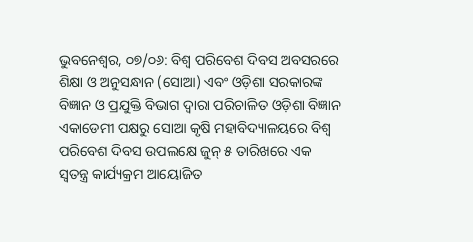ଭୁବନେଶ୍ୱର, ୦୭/୦୬: ବିଶ୍ୱ ପରିବେଶ ଦିବସ ଅବସରରେ ଶିକ୍ଷା ଓ ଅନୁସନ୍ଧାନ (ସୋଆ) ଏବଂ ଓଡ଼ିଶା ସରକାରଙ୍କ ବିଜ୍ଞାନ ଓ ପ୍ରଯୁକ୍ତି ବିଭାଗ ଦ୍ୱାରା ପରିଚାଳିତ ଓଡ଼ିଶା ବିଜ୍ଞାନ ଏକାଡେମୀ ପକ୍ଷରୁ ସୋଆ କୃଷି ମହାବିଦ୍ୟାଳୟରେ ବିଶ୍ୱ ପରିବେଶ ଦିବସ ଉପଲକ୍ଷେ ଜୁନ୍ ୫ ତାରିଖରେ ଏକ ସ୍ୱତନ୍ତ୍ର କାର୍ଯ୍ୟକ୍ରମ ଆୟୋଜିତ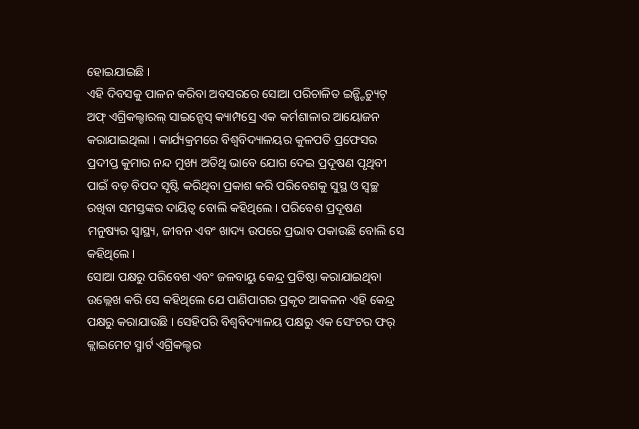ହୋଇଯାଇଛି ।
ଏହି ଦିବସକୁ ପାଳନ କରିବା ଅବସରରେ ସୋଆ ପରିଚାଳିତ ଇନ୍ଷ୍ଟିଚ୍ୟୁଟ୍ ଅଫ୍ ଏଗ୍ରିକଲ୍ଚାରଲ୍ ସାଇନ୍ସେସ୍ କ୍ୟାମ୍ପସ୍ରେ ଏକ କର୍ମଶାଳାର ଆୟୋଜନ କରାଯାଇଥିଲା । କାର୍ଯ୍ୟକ୍ରମରେ ବିଶ୍ୱବିଦ୍ୟାଳୟର କୁଳପତି ପ୍ରଫେସର ପ୍ରଦୀପ୍ତ କୁମାର ନନ୍ଦ ମୁଖ୍ୟ ଅତିଥି ଭାବେ ଯୋଗ ଦେଇ ପ୍ରଦୂଷଣ ପୃଥିବୀ ପାଇଁ ବଡ଼ ବିପଦ ସୃଷ୍ଟି କରିଥିବା ପ୍ରକାଶ କରି ପରିବେଶକୁ ସୁସ୍ଥ ଓ ସ୍ୱଚ୍ଛ ରଖିବା ସମସ୍ତଙ୍କର ଦାୟିତ୍ୱ ବୋଲି କହିଥିଲେ । ପରିବେଶ ପ୍ରଦୂଷଣ ମନୁଷ୍ୟର ସ୍ୱାସ୍ଥ୍ୟ, ଜୀବନ ଏବଂ ଖାଦ୍ୟ ଉପରେ ପ୍ରଭାବ ପକାଉଛି ବୋଲି ସେ କହିଥିଲେ ।
ସୋଆ ପକ୍ଷରୁ ପରିବେଶ ଏବଂ ଜଳବାୟୁ କେନ୍ଦ୍ର ପ୍ରତିଷ୍ଠା କରାଯାଇଥିବା ଉଲ୍ଲେଖ କରି ସେ କହିଥିଲେ ଯେ ପାଣିପାଗର ପ୍ରକୃତ ଆକଳନ ଏହି କେନ୍ଦ୍ର ପକ୍ଷରୁ କରାଯାଉଛି । ସେହିପରି ବିଶ୍ୱବିଦ୍ୟାଳୟ ପକ୍ଷରୁ ଏକ ସେଂଟର ଫର୍ କ୍ଲାଇମେଟ ସ୍ମାର୍ଟ ଏଗ୍ରିକଲ୍ଚର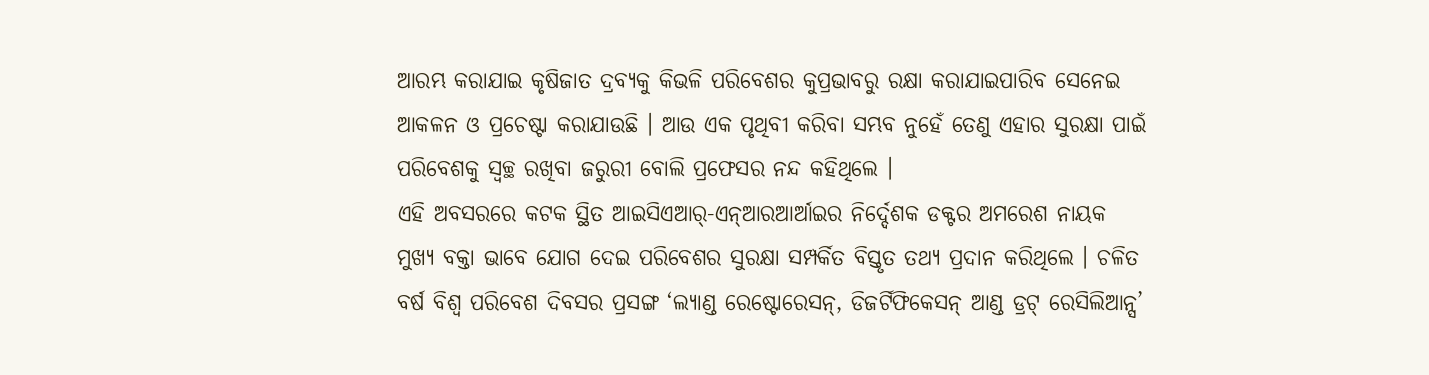ଆରମ୍ଭ କରାଯାଇ କୃଷିଜାତ ଦ୍ରବ୍ୟକୁ କିଭଳି ପରିବେଶର କୁପ୍ରଭାବରୁ ରକ୍ଷା କରାଯାଇପାରିବ ସେନେଇ ଆକଳନ ଓ ପ୍ରଚେଷ୍ଟା କରାଯାଉଛି । ଆଉ ଏକ ପୃଥିବୀ କରିବା ସମ୍ଭବ ନୁହେଁ ତେଣୁ ଏହାର ସୁରକ୍ଷା ପାଇଁ ପରିବେଶକୁ ସ୍ୱଚ୍ଛ ରଖିବା ଜରୁରୀ ବୋଲି ପ୍ରଫେସର ନନ୍ଦ କହିଥିଲେ ।
ଏହି ଅବସରରେ କଟକ ସ୍ଥିତ ଆଇସିଏଆର୍-ଏନ୍ଆରଆର୍ଆଇର ନିର୍ଦ୍ଦେଶକ ଡକ୍ଟର ଅମରେଶ ନାୟକ ମୁଖ୍ୟ ବକ୍ତା ଭାବେ ଯୋଗ ଦେଇ ପରିବେଶର ସୁରକ୍ଷା ସମ୍ପର୍କିତ ବିସ୍ତୃତ ତଥ୍ୟ ପ୍ରଦାନ କରିଥିଲେ । ଚଳିତ ବର୍ଷ ବିଶ୍ୱ ପରିବେଶ ଦିବସର ପ୍ରସଙ୍ଗ ‘ଲ୍ୟାଣ୍ଡ ରେଷ୍ଟୋରେସନ୍, ଡିଜର୍ଟିଫିକେସନ୍ ଆଣ୍ଡ ଡ୍ରଟ୍ ରେସିଲିଆନ୍ସ’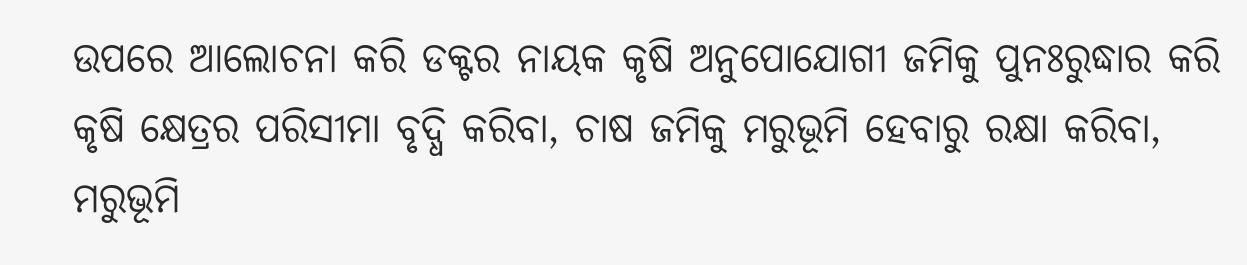ଉପରେ ଆଲୋଚନା କରି ଡକ୍ଟର ନାୟକ କୃଷି ଅନୁପୋଯୋଗୀ ଜମିକୁ ପୁନଃରୁଦ୍ଧାର କରି କୃଷି କ୍ଷେତ୍ରର ପରିସୀମା ବୃଦ୍ଧି କରିବା, ଚାଷ ଜମିକୁ ମରୁଭୂମି ହେବାରୁ ରକ୍ଷା କରିବା, ମରୁଭୂମି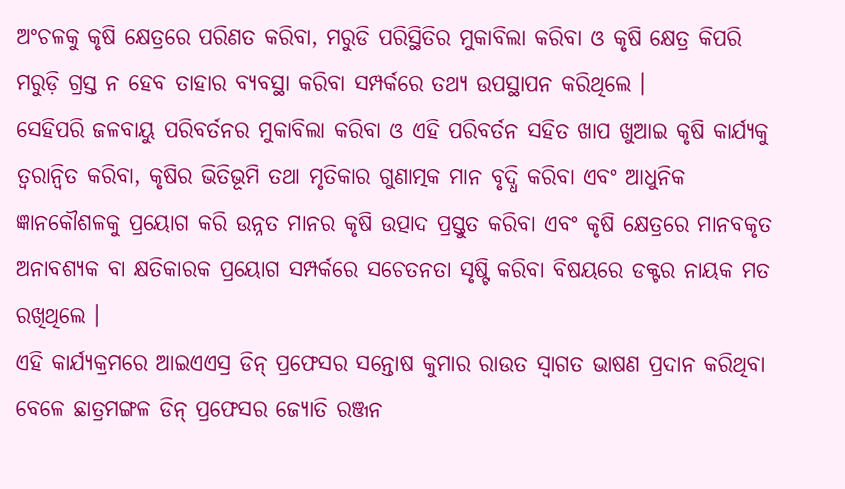ଅଂଚଳକୁ କୃଷି କ୍ଷେତ୍ରରେ ପରିଣତ କରିବା, ମରୁଡି ପରିସ୍ଥିତିର ମୁକାବିଲା କରିବା ଓ କୃଷି କ୍ଷେତ୍ର କିପରି ମରୁଡ଼ି ଗ୍ରସ୍ତ ନ ହେବ ତାହାର ବ୍ୟବସ୍ଥା କରିବା ସମ୍ପର୍କରେ ତଥ୍ୟ ଉପସ୍ଥାପନ କରିଥିଲେ ।
ସେହିପରି ଜଳବାୟୁ ପରିବର୍ତନର ମୁକାବିଲା କରିବା ଓ ଏହି ପରିବର୍ତନ ସହିତ ଖାପ ଖୁଆଇ କୃଷି କାର୍ଯ୍ୟକୁ ତ୍ୱରାନ୍ୱିତ କରିବା, କୃଷିର ଭିତିଭୂମି ତଥା ମୃତିକାର ଗୁଣାତ୍ମକ ମାନ ବୃଦ୍ଧି କରିବା ଏବଂ ଆଧୁନିକ ଜ୍ଞାନକୌଶଳକୁ ପ୍ରୟୋଗ କରି ଉନ୍ନତ ମାନର କୃଷି ଉତ୍ପାଦ ପ୍ରସ୍ତୁତ କରିବା ଏବଂ କୃଷି କ୍ଷେତ୍ରରେ ମାନବକୃତ ଅନାବଶ୍ୟକ ବା କ୍ଷତିକାରକ ପ୍ରୟୋଗ ସମ୍ପର୍କରେ ସଚେତନତା ସୃଷ୍ଟି କରିବା ବିଷୟରେ ଡକ୍ଟର ନାୟକ ମତ ରଖିଥିଲେ ।
ଏହି କାର୍ଯ୍ୟକ୍ରମରେ ଆଇଏଏସ୍ର ଡିନ୍ ପ୍ରଫେସର ସନ୍ତୋଷ କୁମାର ରାଉତ ସ୍ୱାଗତ ଭାଷଣ ପ୍ରଦାନ କରିଥିବା ବେଳେ ଛାତ୍ରମଙ୍ଗଳ ଡିନ୍ ପ୍ରଫେସର ଜ୍ୟୋତି ରଞ୍ଜନ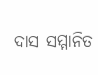ଦାସ ସମ୍ମାନିତ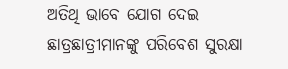ଅତିଥି ଭାବେ ଯୋଗ ଦେଇ ଛାତ୍ରଛାତ୍ରୀମାନଙ୍କୁ ପରିବେଶ ସୁରକ୍ଷା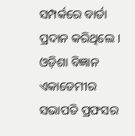ସମ୍ପର୍କରେ ବାର୍ତା ପ୍ରଦାନ କରିଥିଲେ ।
ଓଡ଼ିଶା ବିଜ୍ଞାନ ଏକାଡେମୀର ସଭାପତି ପ୍ରଫସର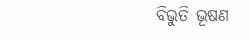ବିଭୁତି ଭୂଷଣ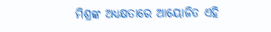ମିଶ୍ରଙ୍କ ଅଧ୍ୟକ୍ଷତାରେ ଆୟୋଜିତ ଏହି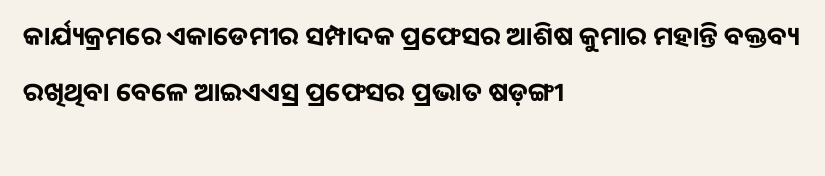କାର୍ଯ୍ୟକ୍ରମରେ ଏକାଡେମୀର ସମ୍ପାଦକ ପ୍ରଫେସର ଆଶିଷ କୁମାର ମହାନ୍ତି ବକ୍ତବ୍ୟ ରଖିଥିବା ବେଳେ ଆଇଏଏସ୍ର ପ୍ରଫେସର ପ୍ରଭାତ ଷଡ଼ଙ୍ଗୀ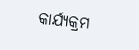କାର୍ଯ୍ୟକ୍ରମ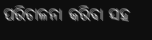ପରିଚାଳନା କରିବା ସହ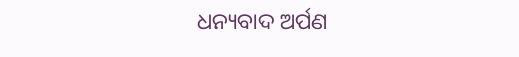ଧନ୍ୟବାଦ ଅର୍ପଣ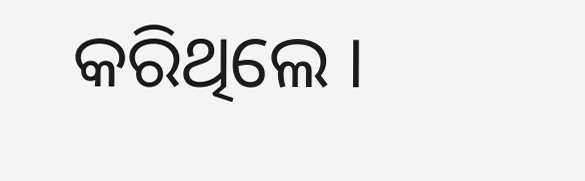କରିଥିଲେ ।